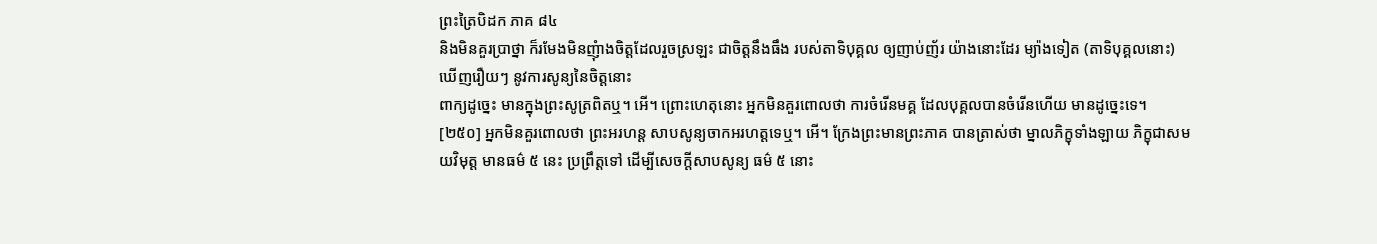ព្រះត្រៃបិដក ភាគ ៨៤
និងមិនគួរប្រាថ្នា ក៏រមែងមិនញុំាងចិត្តដែលរួចស្រឡះ ជាចិត្តនឹងធឹង របស់តាទិបុគ្គល ឲ្យញាប់ញ័រ យ៉ាងនោះដែរ ម្យ៉ាងទៀត (តាទិបុគ្គលនោះ) ឃើញរឿយៗ នូវការសូន្យនៃចិត្តនោះ
ពាក្យដូច្នេះ មានក្នុងព្រះសូត្រពិតឬ។ អើ។ ព្រោះហេតុនោះ អ្នកមិនគួរពោលថា ការចំរើនមគ្គ ដែលបុគ្គលបានចំរើនហើយ មានដូច្នេះទេ។
[២៥០] អ្នកមិនគួរពោលថា ព្រះអរហន្ត សាបសូន្យចាកអរហត្តទេឬ។ អើ។ ក្រែងព្រះមានព្រះភាគ បានត្រាស់ថា ម្នាលភិក្ខុទាំងឡាយ ភិក្ខុជាសមយវិមុត្ត មានធម៌ ៥ នេះ ប្រព្រឹត្តទៅ ដើម្បីសេចក្តីសាបសូន្យ ធម៌ ៥ នោះ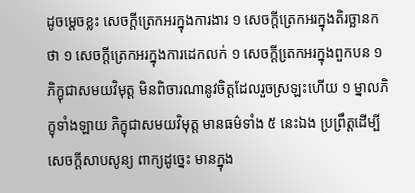ដូចម្តេចខ្លះ សេចក្តីត្រេកអរក្នុងការងារ ១ សេចក្តីត្រេកអរក្នុងតិរច្ឆានកថា ១ សេចក្តីត្រេកអរក្នុងការដេកលក់ ១ សេចក្តីតេ្រកអរក្នុងពួកបន ១ ភិក្ខុជាសមយវិមុត្ត មិនពិចារណានូវចិត្តដែលរួចស្រឡះហើយ ១ ម្នាលភិក្ខុទាំងឡាយ ភិក្ខុជាសមយវិមុត្ត មានធម៌ទាំង ៥ នេះឯង ប្រព្រឹត្តដើម្បីសេចក្តីសាបសូន្យ ពាក្យដូច្នេះ មានក្នុង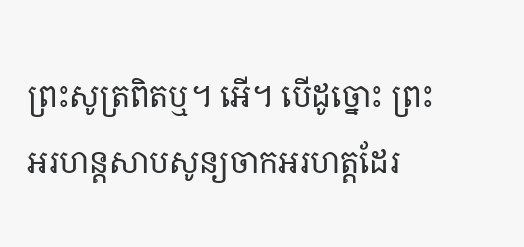ព្រះសូត្រពិតឬ។ អើ។ បើដូច្នោះ ព្រះអរហន្តសាបសូន្យចាកអរហត្តដែរ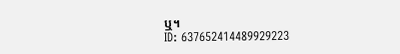ឬ។
ID: 637652414489929223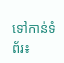ទៅកាន់ទំព័រ៖